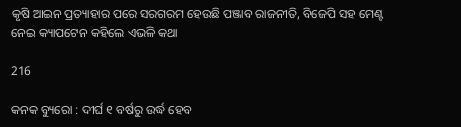କୃଷି ଆଇନ ପ୍ରତ୍ୟାହାର ପରେ ସରଗରମ ହେଉଛି ପଞ୍ଜାବ ରାଜନୀତି, ବିଜେପି ସହ ମେଣ୍ଟ ନେଇ କ୍ୟାପଟେନ କହିଲେ ଏଭଳି କଥା

216

କନକ ବ୍ୟୁରୋ : ଦୀର୍ଘ ୧ ବର୍ଷରୁ ଉର୍ଦ୍ଧ ହେବ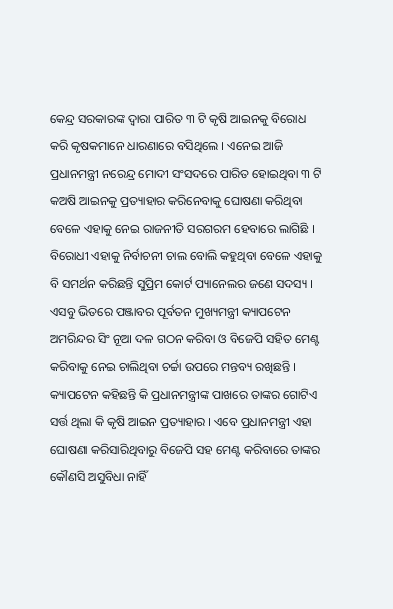କେନ୍ଦ୍ର ସରକାରଙ୍କ ଦ୍ୱାରା ପାରିତ ୩ ଟି କୃଷି ଆଇନକୁ ବିରୋଧ କରି କୃଷକମାନେ ଧାରଣାରେ ବସିଥିଲେ । ଏନେଇ ଆଜି ପ୍ରଧାନମନ୍ତ୍ରୀ ନରେନ୍ଦ୍ର ମୋଦୀ ସଂସଦରେ ପାରିତ ହୋଇଥିବା ୩ ଟି କଅଷି ଆଇନକୁ ପ୍ରତ୍ୟାହାର କରିନେବାକୁ ଘୋଷଣା କରିଥିବା ବେଳେ ଏହାକୁ ନେଇ ରାଜନୀତି ସରଗରମ ହେବାରେ ଲାଗିଛି । ବିରୋଧୀ ଏହାକୁ ନିର୍ବାଚନୀ ଚାଲ ବୋଲି କହୁଥିବା ବେଳେ ଏହାକୁ ବି ସମର୍ଥନ କରିଛନ୍ତି ସୁପ୍ରିମ କୋର୍ଟ ପ୍ୟାନେଲର ଜଣେ ସଦସ୍ୟ । ଏସବୁ ଭିତରେ ପଞ୍ଜାବର ପୂର୍ବତନ ମୁଖ୍ୟମନ୍ତ୍ରୀ କ୍ୟାପଟେନ ଅମରିନ୍ଦର ସିଂ ନୂଆ ଦଳ ଗଠନ କରିବା ଓ ବିଜେପି ସହିତ ମେଣ୍ଟ କରିବାକୁ ନେଇ ଚାଲିଥିବା ଚର୍ଚ୍ଚା ଉପରେ ମନ୍ତବ୍ୟ ରଖିଛନ୍ତି । କ୍ୟାପଟେନ କହିଛନ୍ତି କି ପ୍ରଧାନମନ୍ତ୍ରୀଙ୍କ ପାଖରେ ତାଙ୍କର ଗୋଟିଏ ସର୍ତ୍ତ ଥିଲା କି କୃଷି ଆଇନ ପ୍ରତ୍ୟାହାର । ଏବେ ପ୍ରଧାନମନ୍ତ୍ରୀ ଏହା ଘୋଷଣା କରିସାରିଥିବାରୁ ବିଜେପି ସହ ମେଣ୍ଟ କରିବାରେ ତାଙ୍କର କୌଣସି ଅସୁବିଧା ନାହିଁ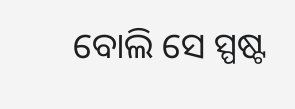ବୋଲି ସେ ସ୍ପଷ୍ଟ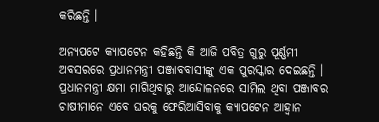କରିଛନ୍ତି ।

ଅନ୍ୟପଟେ କ୍ୟାପଟେନ କହିଛନ୍ତି କି ଆଜି ପବିତ୍ର ଗୁରୁ ପୂର୍ଣ୍ଣମୀ ଅବସରରେ ପ୍ରଧାନମନ୍ତ୍ରୀ ପଞ୍ଜାବବାସୀଙ୍କୁ ଏକ ପୁରସ୍କାର ଦେଇଛନ୍ତି । ପ୍ରଧାନମନ୍ତ୍ରୀ କ୍ଷମା ମାଗିଥିବାରୁ ଆନ୍ଦୋଳନରେ ସାମିଲ ଥିବା ପଞ୍ଜାବର ଚାଷୀମାନେ ଏବେ ଘରକୁ ଫେରିଆସିବାକୁ କ୍ୟାପଟେନ ଆହ୍ୱାନ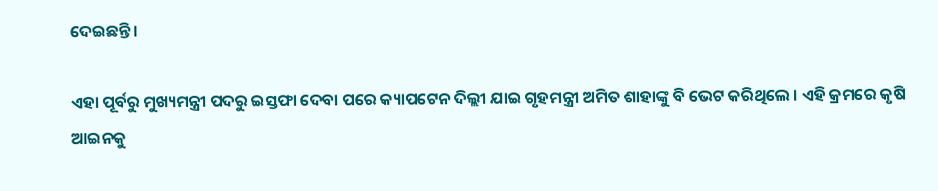ଦେଇଛନ୍ତି ।

ଏହା ପୂର୍ବରୁ ମୁଖ୍ୟମନ୍ତ୍ରୀ ପଦରୁ ଇସ୍ତଫା ଦେବା ପରେ କ୍ୟାପଟେନ ଦିଲ୍ଲୀ ଯାଇ ଗୃହମନ୍ତ୍ରୀ ଅମିତ ଶାହାଙ୍କୁ ବି ଭେଟ କରିଥିଲେ । ଏହି କ୍ରମରେ କୃଷି ଆଇନକୁ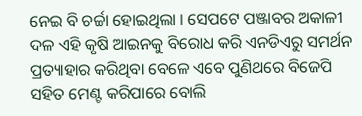ନେଇ ବି ଚର୍ଚ୍ଚା ହୋଇଥିଲା । ସେପଟେ ପଞ୍ଜାବର ଅକାଳୀ ଦଳ ଏହି କୃଷି ଆଇନକୁ ବିରୋଧ କରି ଏନଡିଏରୁ ସମର୍ଥନ ପ୍ରତ୍ୟାହାର କରିଥିବା ବେଳେ ଏବେ ପୁଣିଥରେ ବିଜେପି ସହିତ ମେଣ୍ଟ କରିପାରେ ବୋଲି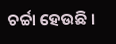ଚର୍ଚ୍ଚା ହେଉଛି ।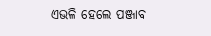ଏଭଳି ହେଲେ ପଞ୍ଜାବ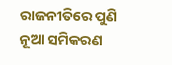ରାଜନୀତିରେ ପୁଣି ନୂଆ ସମିକରଣ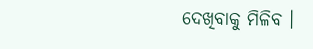ଦେଖିବାକୁ ମିଳିବ ।